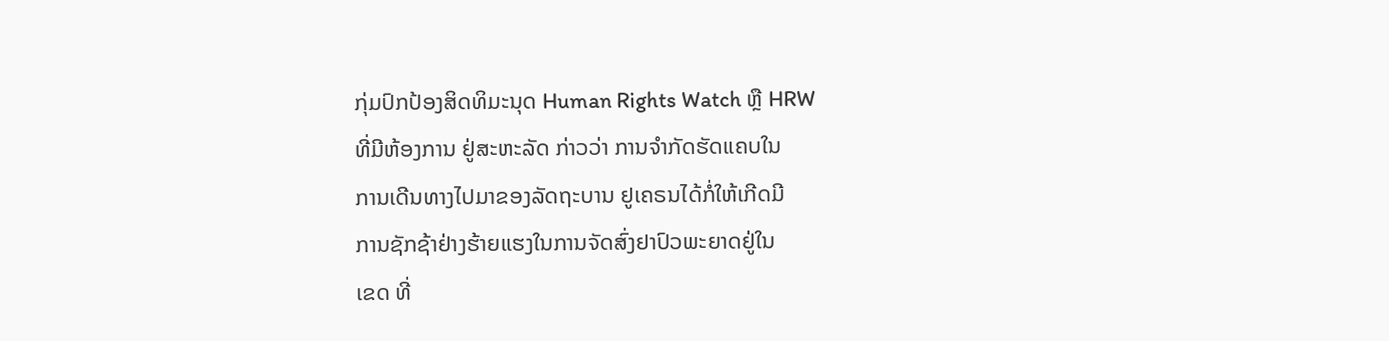ກຸ່ມປົກປ້ອງສິດທິມະນຸດ Human Rights Watch ຫຼື HRW
ທີ່ມີຫ້ອງການ ຢູ່ສະຫະລັດ ກ່າວວ່າ ການຈຳກັດຮັດແຄບໃນ
ການເດີນທາງໄປມາຂອງລັດຖະບານ ຢູເຄຣນໄດ້ກໍ່ໃຫ້ເກີດມີ
ການຊັກຊ້າຢ່າງຮ້າຍແຮງໃນການຈັດສົ່ງຢາປົວພະຍາດຢູ່ໃນ
ເຂດ ທີ່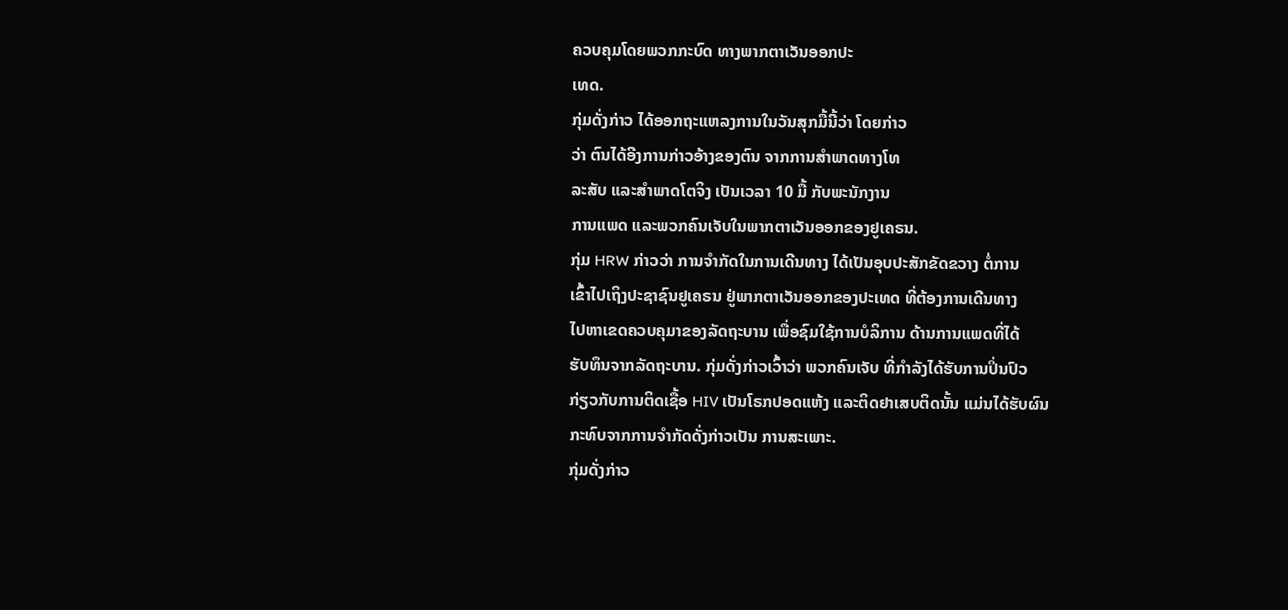ຄວບຄຸມໂດຍພວກກະບົດ ທາງພາກຕາເວັນອອກປະ
ເທດ.
ກຸ່ມດັ່ງກ່າວ ໄດ້ອອກຖະແຫລງການໃນວັນສຸກມື້ນີ້ວ່າ ໂດຍກ່າວ
ວ່າ ຕົນໄດ້ອີງການກ່າວອ້າງຂອງຕົນ ຈາກການສຳພາດທາງໂທ
ລະສັບ ແລະສຳພາດໂຕຈິງ ເປັນເວລາ 10 ມື້ ກັບພະນັກງານ
ການແພດ ແລະພວກຄົນເຈັບໃນພາກຕາເວັນອອກຂອງຢູເຄຣນ.
ກຸ່ມ HRW ກ່າວວ່າ ການຈຳກັດໃນການເດີນທາງ ໄດ້ເປັນອຸບປະສັກຂັດຂວາງ ຕໍ່ການ
ເຂົ້າໄປເຖິງປະຊາຊົນຢູເຄຣນ ຢູ່ພາກຕາເວັນອອກຂອງປະເທດ ທີ່ຕ້ອງການເດີນທາງ
ໄປຫາເຂດຄວບຄຸມາຂອງລັດຖະບານ ເພື່ອຊົມໃຊ້ການບໍລິການ ດ້ານການແພດທີ່ໄດ້
ຮັບທຶນຈາກລັດຖະບານ. ກຸ່ມດັ່ງກ່າວເວົ້າວ່າ ພວກຄົນເຈັບ ທີ່ກຳລັງໄດ້ຮັບການປິ່ນປົວ
ກ່ຽວກັບການຕິດເຊື້ອ HIV ເປັນໂຣກປອດແຫ້ງ ແລະຕິດຢາເສບຕິດນັ້ນ ແມ່ນໄດ້ຮັບຜົນ
ກະທົບຈາກການຈຳກັດດັ່ງກ່າວເປັນ ການສະເພາະ.
ກຸ່ມດັ່ງກ່າວ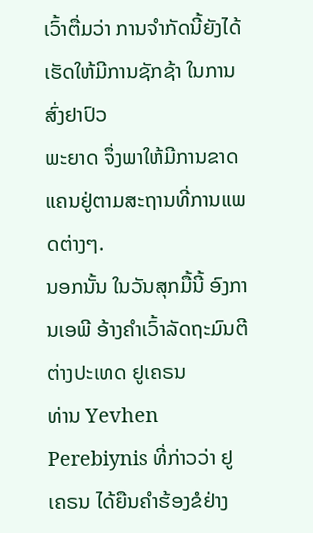ເວົ້າຕື່ມວ່າ ການຈຳກັດນີ້ຍັງໄດ້ເຮັດໃຫ້ມີການຊັກຊ້າ ໃນການສົ່ງຢາປົວ
ພະຍາດ ຈຶ່ງພາໃຫ້ມີການຂາດແຄນຢູ່ຕາມສະຖານທີ່ການແພດຕ່າງໆ.
ນອກນັ້ນ ໃນວັນສຸກມື້ນີ້ ອົງການເອພີ ອ້າງຄຳເວົ້າລັດຖະມົນຕີ ຕ່າງປະເທດ ຢູເຄຣນ
ທ່ານ Yevhen Perebiynis ທີ່ກ່າວວ່າ ຢູເຄຣນ ໄດ້ຍືນຄຳຮ້ອງຂໍຢ່າງ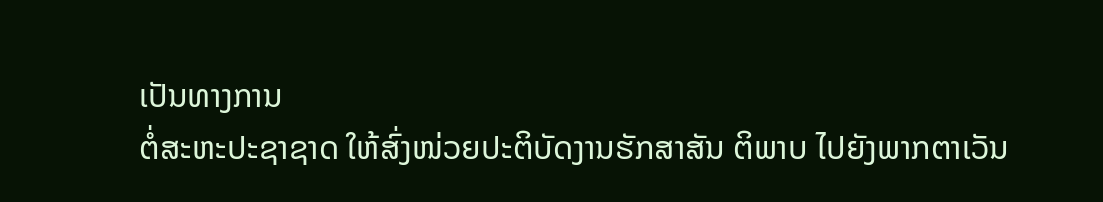ເປັນທາງການ
ຕໍ່ສະຫະປະຊາຊາດ ໃຫ້ສົ່ງໜ່ວຍປະຕິບັດງານຮັກສາສັນ ຕິພາບ ໄປຍັງພາກຕາເວັນ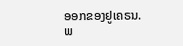ອອກຂອງຢູເຄຣນ.
ພ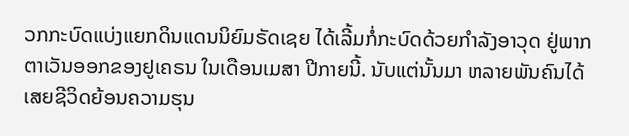ວກກະບົດແບ່ງແຍກດິນແດນນິຍົມຣັດເຊຍ ໄດ້ເລີ້ມກໍ່ກະບົດດ້ວຍກຳລັງອາວຸດ ຢູ່ພາກ
ຕາເວັນອອກຂອງຢູເຄຣນ ໃນເດືອນເມສາ ປີກາຍນີ້. ນັບແຕ່ນັ້ນມາ ຫລາຍພັນຄົນໄດ້
ເສຍຊີວິດຍ້ອນຄວາມຮຸນ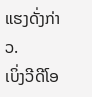ແຮງດັ່ງກ່າວ.
ເບິ່ງວີດີໂອ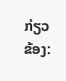ກ່ຽວຂ້ອງ: